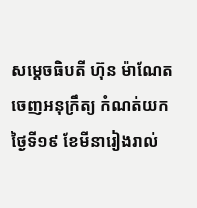សម្ដេចធិបតី ហ៊ុន ម៉ាណែត ចេញអនុក្រឹត្យ កំណត់យកថ្ងៃទី១៩ ខែមីនារៀងរាល់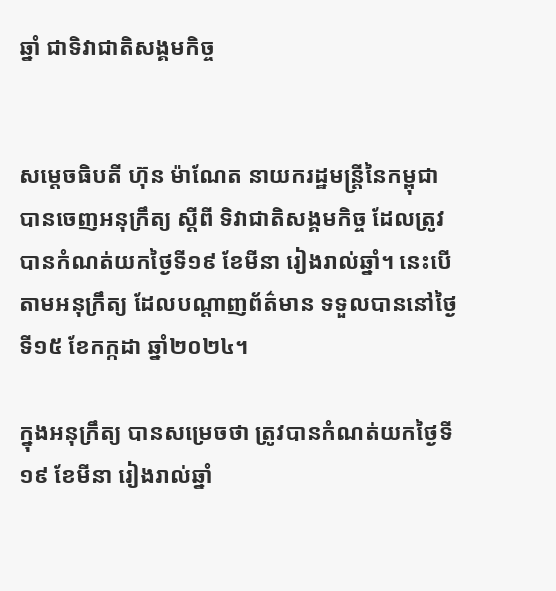ឆ្នាំ ជាទិវាជាតិសង្គមកិច្ច


សម្ដេចធិបតី ហ៊ុន ម៉ាណែត នាយករដ្ឋមន្ដ្រីនៃកម្ពុជា បានចេញអនុក្រឹត្យ ស្តីពី ទិវាជាតិសង្គមកិច្ច ដែលត្រូវបានកំណត់យកថ្ងៃទី១៩ ខែមីនា រៀងរាល់ឆ្នាំ។ នេះបើតាមអនុក្រឹត្យ ដែលបណ្ដាញព័ត៌មាន ទទួលបាននៅថ្ងៃទី១៥ ខែកក្កដា ឆ្នាំ២០២៤។

ក្នុងអនុក្រឹត្យ បានសម្រេចថា ត្រូវបានកំណត់យកថ្ងៃទី១៩ ខែមីនា រៀងរាល់ឆ្នាំ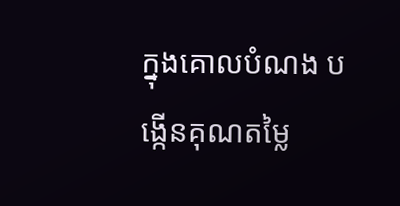ក្នុងគោលបំណង បង្កើនគុណតម្លៃ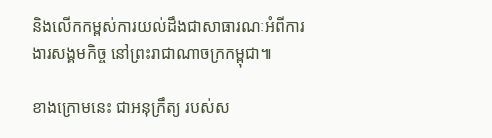និងលើកកម្ពស់ការយល់ដឹងជាសាធារណៈអំពីការងារសង្គមកិច្ច នៅព្រះរាជាណាចក្រកម្ពុជា៕

ខាងក្រោមនេះ ជាអនុក្រឹត្យ របស់ស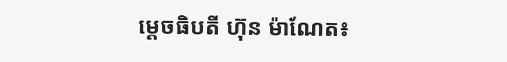ម្ដេចធិបតី ហ៊ុន ម៉ាណែត៖